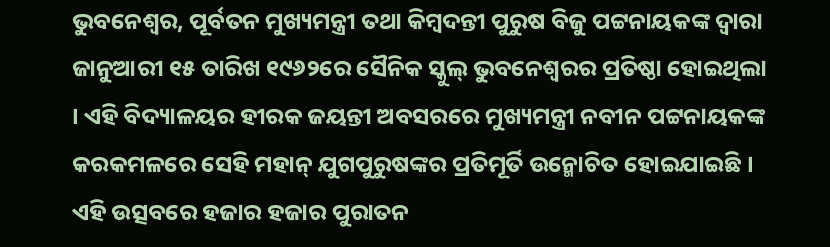ଭୁବନେଶ୍ୱର, ପୂର୍ବତନ ମୁଖ୍ୟମନ୍ତ୍ରୀ ତଥା କିମ୍ବଦନ୍ତୀ ପୁରୁଷ ବିଜୁ ପଟ୍ଟନାୟକଙ୍କ ଦ୍ୱାରା ଜାନୁଆରୀ ୧୫ ତାରିଖ ୧୯୬୨ରେ ସୈନିକ ସ୍କୁଲ୍ ଭୁବନେଶ୍ୱରର ପ୍ରତିଷ୍ଠା ହୋଇଥିଲା । ଏହି ବିଦ୍ୟାଳୟର ହୀରକ ଜୟନ୍ତୀ ଅବସରରେ ମୁଖ୍ୟମନ୍ତ୍ରୀ ନବୀନ ପଟ୍ଟନାୟକଙ୍କ କରକମଳରେ ସେହି ମହାନ୍ ଯୁଗପୁରୁଷଙ୍କର ପ୍ରତିମୂର୍ତି ଉନ୍ମୋଚିତ ହୋଇଯାଇଛି ।
ଏହି ଉତ୍ସବରେ ହଜାର ହଜାର ପୁରାତନ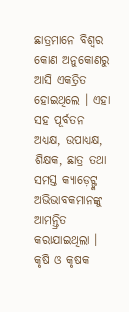ଛାତ୍ରମାନେ ବିଶ୍ୱର କୋଣ ଅନୁକୋଣରୁ ଆସି ଏକତ୍ରିତ ହୋଇଥିଲେ । ଏହା ସହ ପୂର୍ବତନ ଅଧ୍ୟକ୍ଷ, ଉପାଧ୍ୟକ୍ଷ, ଶିକ୍ଷକ, ଛାତ୍ର ତଥା ସମସ୍ତ କ୍ୟାଡ଼େଟ୍ଙ୍କ ଅଭିଭାବକମାନଙ୍କୁ ଆମନ୍ତ୍ରିତ କରାଯାଇଥିଲା ।
କୃଷି ଓ କୃଷକ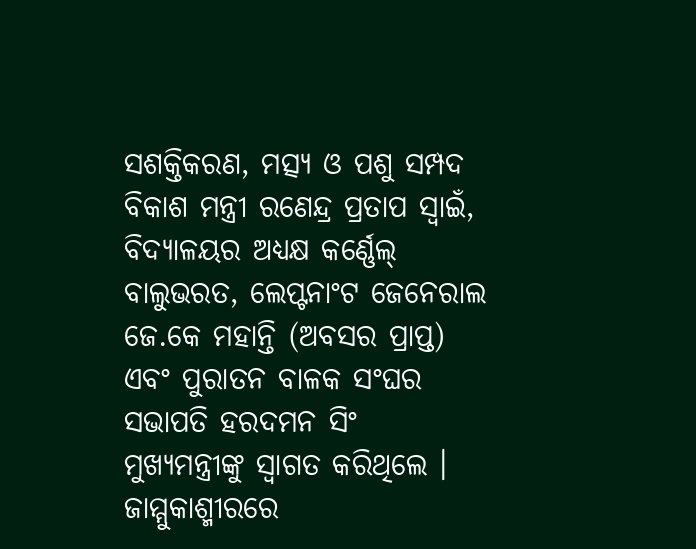ସଶକ୍ତିକରଣ, ମତ୍ସ୍ୟ ଓ ପଶୁ ସମ୍ପଦ ବିକାଶ ମନ୍ତ୍ରୀ ରଣେନ୍ଦ୍ର ପ୍ରତାପ ସ୍ୱାଇଁ, ବିଦ୍ୟାଳୟର ଅଧ୍ୟକ୍ଷ କର୍ଣ୍ଣେଲ୍ ବାଲୁଭରତ, ଲେପ୍ଟନାଂଟ ଜେନେରାଲ ଜେ.କେ ମହାନ୍ତି (ଅବସର ପ୍ରାପ୍ତ) ଏବଂ ପୁରାତନ ବାଳକ ସଂଘର ସଭାପତି ହରଦମନ ସିଂ ମୁଖ୍ୟମନ୍ତ୍ରୀଙ୍କୁ ସ୍ୱାଗତ କରିଥିଲେ । ଜାମ୍ମୁକାଶ୍ମୀରରେ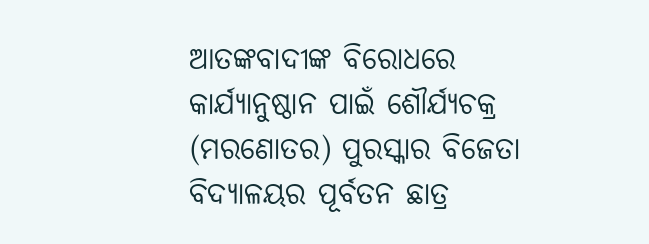ଆତଙ୍କବାଦୀଙ୍କ ବିରୋଧରେ କାର୍ଯ୍ୟାନୁଷ୍ଠାନ ପାଇଁ ଶୌର୍ଯ୍ୟଚକ୍ର (ମରଣୋତର) ପୁରସ୍କାର ବିଜେତା ବିଦ୍ୟାଳୟର ପୂର୍ବତନ ଛାତ୍ର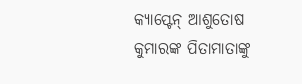କ୍ୟାପ୍ଟେନ୍ ଆଶୁତୋଷ କୁମାରଙ୍କ ପିତାମାତାଙ୍କୁ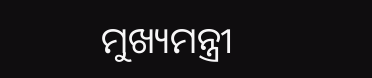ମୁଖ୍ୟମନ୍ତ୍ରୀ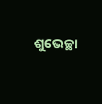ଶୁଭେଚ୍ଛା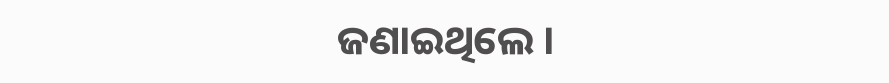ଜଣାଇଥିଲେ ।